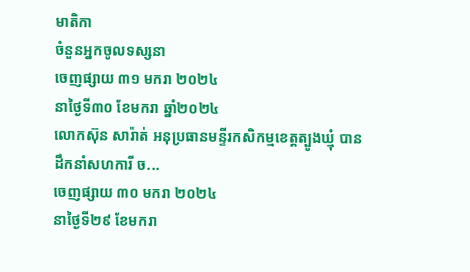មាតិកា
ចំនួនអ្នកចូលទស្សនា
ចេញផ្សាយ ៣១ មករា ២០២៤
នាថ្ងៃទី៣០ ខែមករា ឆ្នាំ២០២៤
លោកស៊ុន សារ៉ាត់ អនុប្រធានមន្ទីរកសិកម្មខេត្តត្បូងឃ្មុំ បានដឹកនាំសហការី ច...
ចេញផ្សាយ ៣០ មករា ២០២៤
នាថ្ងៃទី២៩ ខែមករា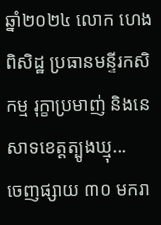ឆ្នាំ២០២៤ លោក ហេង ពិសិដ្ឋ ប្រធានមន្ទីរកសិកម្ម រុក្ខាប្រមាញ់ និងនេសាទខេត្តត្បូងឃ្មុ...
ចេញផ្សាយ ៣០ មករា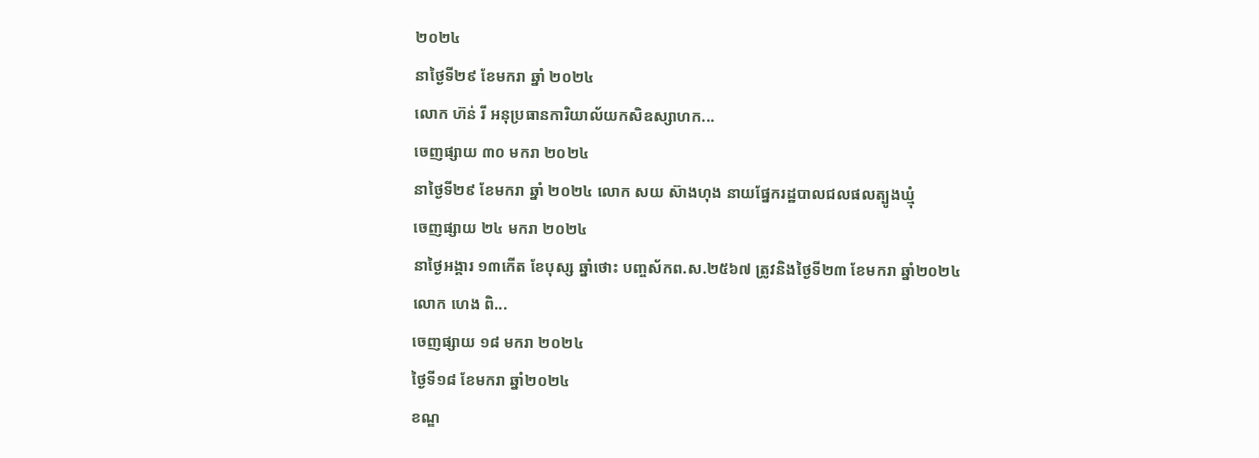២០២៤
នាថ្ងៃទី២៩ ខែមករា ឆ្នាំ ២០២៤
លោក ហ៊ន់ រី អនុប្រធានការិយាល័យកសិឧស្សាហក...
ចេញផ្សាយ ៣០ មករា ២០២៤
នាថ្ងៃទី២៩ ខែមករា ឆ្នាំ ២០២៤ លោក សយ ស៊ាងហុង នាយផ្នែករដ្ឋបាលជលផលត្បូងឃ្មុំ
ចេញផ្សាយ ២៤ មករា ២០២៤
នាថ្ងៃអង្គារ ១៣កើត ខែបុស្ស ឆ្នាំថោះ បញ្ចស័កព.ស.២៥៦៧ ត្រូវនិងថ្ងៃទី២៣ ខែមករា ឆ្នាំ២០២៤
លោក ហេង ពិ...
ចេញផ្សាយ ១៨ មករា ២០២៤
ថ្ងៃទី១៨ ខែមករា ឆ្នាំ២០២៤
ខណ្ឌ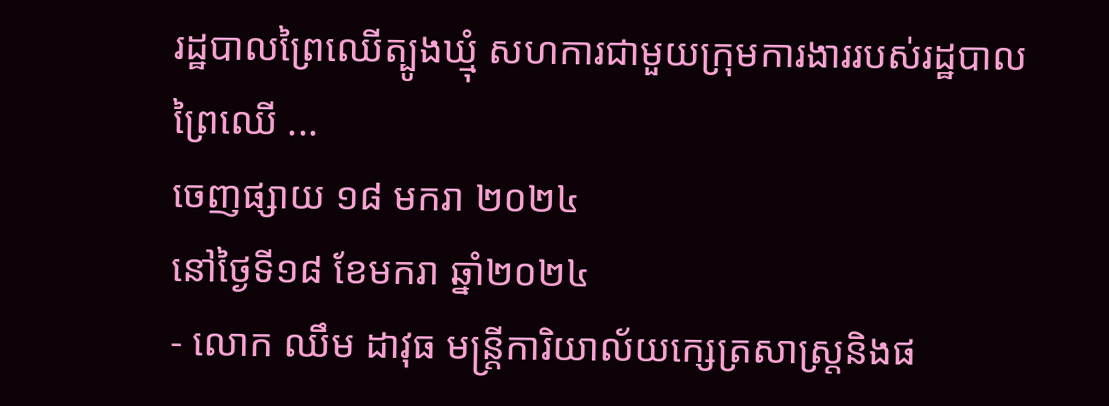រដ្ឋបាលព្រៃឈើត្បូងឃ្មុំ សហការជាមួយក្រុមការងាររបស់រដ្ឋបាលព្រៃឈើ ...
ចេញផ្សាយ ១៨ មករា ២០២៤
នៅថ្ងៃទី១៨ ខែមករា ឆ្នាំ២០២៤
- លោក ឈឹម ដាវុធ មន្រ្តីការិយាល័យក្សេត្រសាស្រ្តនិងផ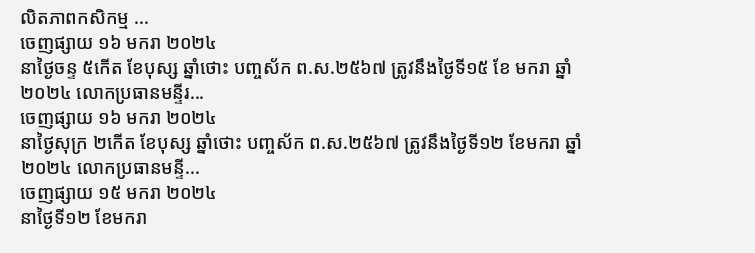លិតភាពកសិកម្ម ...
ចេញផ្សាយ ១៦ មករា ២០២៤
នាថ្ងៃចន្ទ ៥កើត ខែបុស្ស ឆ្នាំថោះ បញ្ចស័ក ព.ស.២៥៦៧ ត្រូវនឹងថ្ងៃទី១៥ ខែ មករា ឆ្នាំ២០២៤ លោកប្រធានមន្ទីរ...
ចេញផ្សាយ ១៦ មករា ២០២៤
នាថ្ងៃសុក្រ ២កើត ខែបុស្ស ឆ្នាំថោះ បញ្ចស័ក ព.ស.២៥៦៧ ត្រូវនឹងថ្ងៃទី១២ ខែមករា ឆ្នាំ២០២៤ លោកប្រធានមន្ទី...
ចេញផ្សាយ ១៥ មករា ២០២៤
នាថ្ងៃទី១២ ខែមករា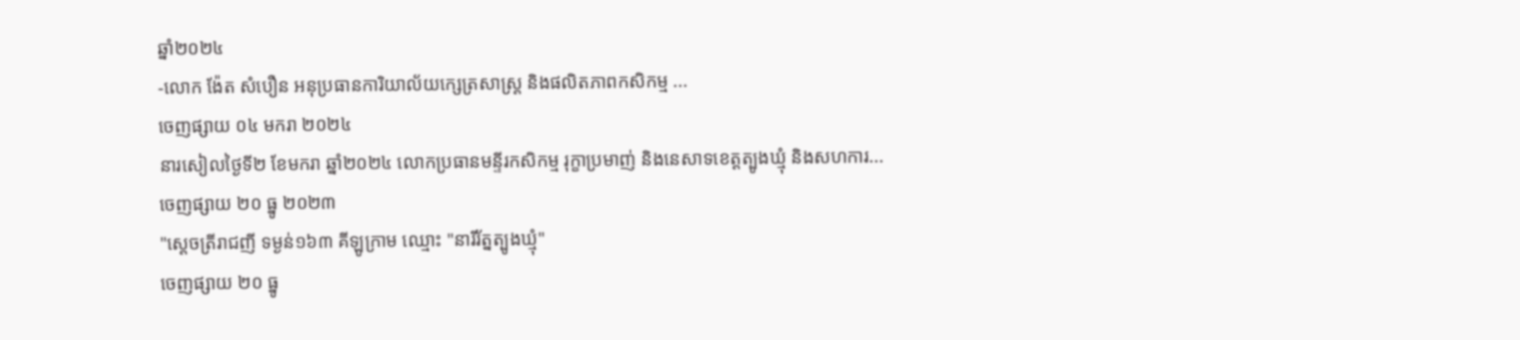ឆ្នាំ២០២៤
-លោក ង៉ែត សំបឿន អនុប្រធានការិយាល័យក្សេត្រសាស្ត្រ និងផលិតភាពកសិកម្ម ...
ចេញផ្សាយ ០៤ មករា ២០២៤
នារសៀលថ្ងៃទី២ ខែមករា ឆ្នាំ២០២៤ លោកប្រធានមន្ទីរកសិកម្ម រុក្ខាប្រមាញ់ និងនេសាទខេត្តត្បូងឃ្មុំ និងសហការ...
ចេញផ្សាយ ២០ ធ្នូ ២០២៣
"ស្តេចត្រីរាជញី ទម្ងន់១៦៣ គីឡូក្រាម ឈ្មោះ "នារីរ័ត្នត្បូងឃ្មុំ"
ចេញផ្សាយ ២០ ធ្នូ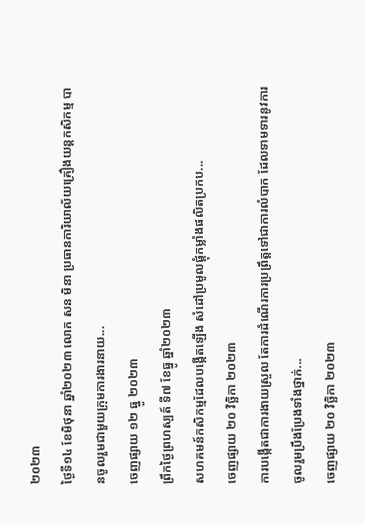២០២៣
ថ្ងៃទី១៤ ខែមិថុនា ឆ្នាំ២០២៣ លោក សន មិនា ប្រធានការិយាល័យគ្រឿងយន្តកសិកម្ម បានចូលរួមជាមួយក្រុមការងារនាយ...
ចេញផ្សាយ ១២ ធ្នូ ២០២៣
ព្រឹកថ្ងៃព្រហស្បត៍ ទី៧ ខែធ្នូ ឆ្នាំ២០២៣
សហគមន៍កសិកម្មដែលបង្កើតឡើង សំដៅប្រមូលផ្តុំកម្លាំងផលិតប្រកប...
ចេញផ្សាយ ២០ វិច្ឆិកា ២០២៣
ការបង្កើតជាការងាយស្រួល តែការដំណើរការប្រព្រឹត្តទៅជាការលំបាក ដែលទាមទារនូវការចូលរួមប្រឹងប្រែងទាំងថ្នាក់...
ចេញផ្សាយ ២០ វិច្ឆិកា ២០២៣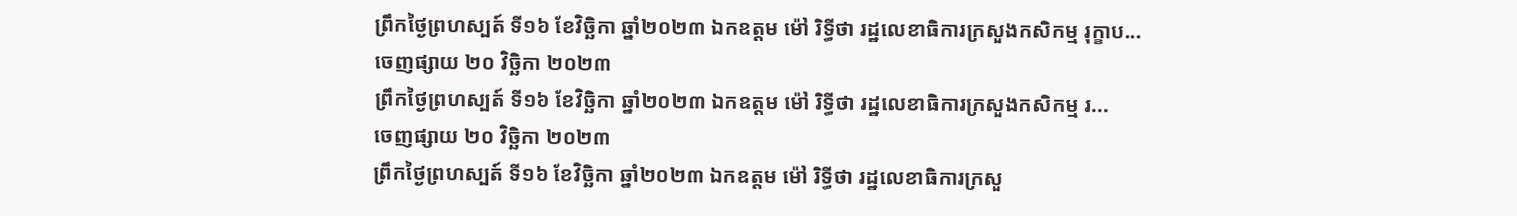ព្រឹកថ្ងៃព្រហស្បត៍ ទី១៦ ខែវិច្ឆិកា ឆ្នាំ២០២៣ ឯកឧត្តម ម៉ៅ រិទ្ធីថា រដ្ឋលេខាធិការក្រសួងកសិកម្ម រុក្ខាប...
ចេញផ្សាយ ២០ វិច្ឆិកា ២០២៣
ព្រឹកថ្ងៃព្រហស្បត៍ ទី១៦ ខែវិច្ឆិកា ឆ្នាំ២០២៣ ឯកឧត្តម ម៉ៅ រិទ្ធីថា រដ្ឋលេខាធិការក្រសួងកសិកម្ម រ...
ចេញផ្សាយ ២០ វិច្ឆិកា ២០២៣
ព្រឹកថ្ងៃព្រហស្បត៍ ទី១៦ ខែវិច្ឆិកា ឆ្នាំ២០២៣ ឯកឧត្តម ម៉ៅ រិទ្ធីថា រដ្ឋលេខាធិការក្រសួ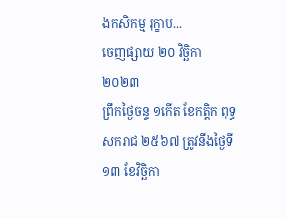ងកសិកម្ម រុក្ខាប...
ចេញផ្សាយ ២០ វិច្ឆិកា ២០២៣
ព្រឹកថ្ងៃចន្ទ ១កើត ខែកត្តិក ពុទ្ធសករាជ ២៥៦៧ ត្រូវនឹងថ្ងៃទី១៣ ខែវិច្ឆិកា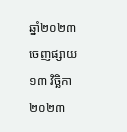ឆ្នាំ២០២៣
ចេញផ្សាយ ១៣ វិច្ឆិកា ២០២៣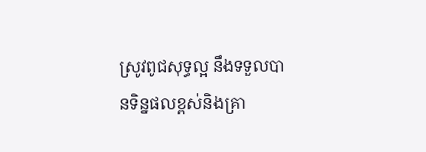ស្រូវពូជសុទ្ធល្អ នឹងទទួលបានទិន្នផលខ្ពស់និងគ្រា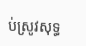ប់ស្រូវសុទ្ធ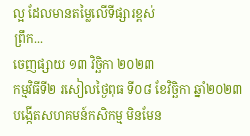ល្អ ដែលមានតម្លៃលើទីផ្សារខ្ពស់
ព្រឹក...
ចេញផ្សាយ ១៣ វិច្ឆិកា ២០២៣
កម្មវិធីទី២ រសៀលថ្ងៃពុធ ទី០៨ ខែវិច្ឆិកា ឆ្នាំ២០២៣
បង្កើតសហគមន៍កសិកម្ម មិនមែន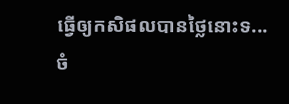ធ្វើឲ្យកសិផលបានថ្លៃនោះទ...
ចំ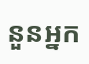នួនអ្នក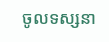ចូលទស្សនា